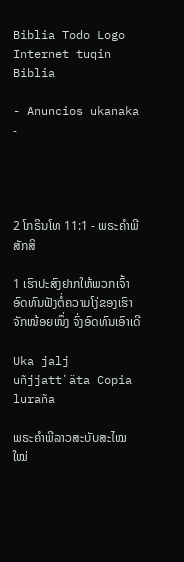Biblia Todo Logo
Internet tuqin Biblia

- Anuncios ukanaka -




2 ໂກຣິນໂທ 11:1 - ພຣະຄຳພີສັກສິ

1 ເຮົາປະສົງຢາກໃຫ້ພວກເຈົ້າອົດທົນຟັງຕໍ່ຄວາມໂງ່ຂອງເຮົາຈັກໜ້ອຍໜຶ່ງ ຈົ່ງອົດທົນເອົາເດີ

Uka jalj uñjjattʼäta Copia luraña

ພຣະຄຳພີລາວສະບັບສະໄໝໃໝ່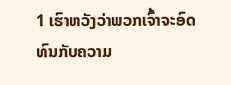1 ເຮົາຫວັງວ່າພວກເຈົ້າຈະອົດທົນກັບຄວາມ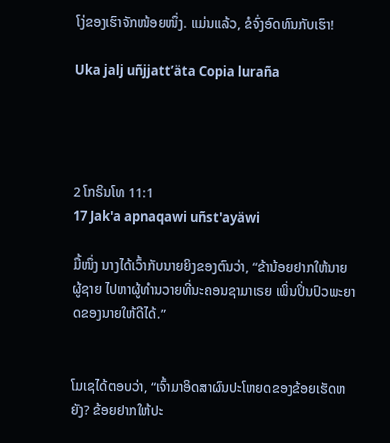ໂງ່ຂອງເຮົາຈັກໜ້ອຍໜຶ່ງ. ແມ່ນແລ້ວ, ຂໍຈົ່ງອົດທົນກັບເຮົາ!

Uka jalj uñjjattʼäta Copia luraña




2 ໂກຣິນໂທ 11:1
17 Jak'a apnaqawi uñst'ayäwi

ມື້ໜຶ່ງ ນາງໄດ້ເວົ້າກັບນາຍຍິງຂອງຕົນວ່າ, “ຂ້ານ້ອຍຢາກໃຫ້ນາຍຜູ້ຊາຍ ໄປຫາຜູ້ທຳນວາຍທີ່ນະຄອນຊາມາເຣຍ ເພິ່ນປິ່ນປົວພະຍາດຂອງນາຍໃຫ້ດີໄດ້.”


ໂມເຊໄດ້ຕອບວ່າ, “ເຈົ້າມາອິດສາຜົນປະໂຫຍດຂອງຂ້ອຍເຮັດຫຍັງ? ຂ້ອຍຢາກໃຫ້ປະ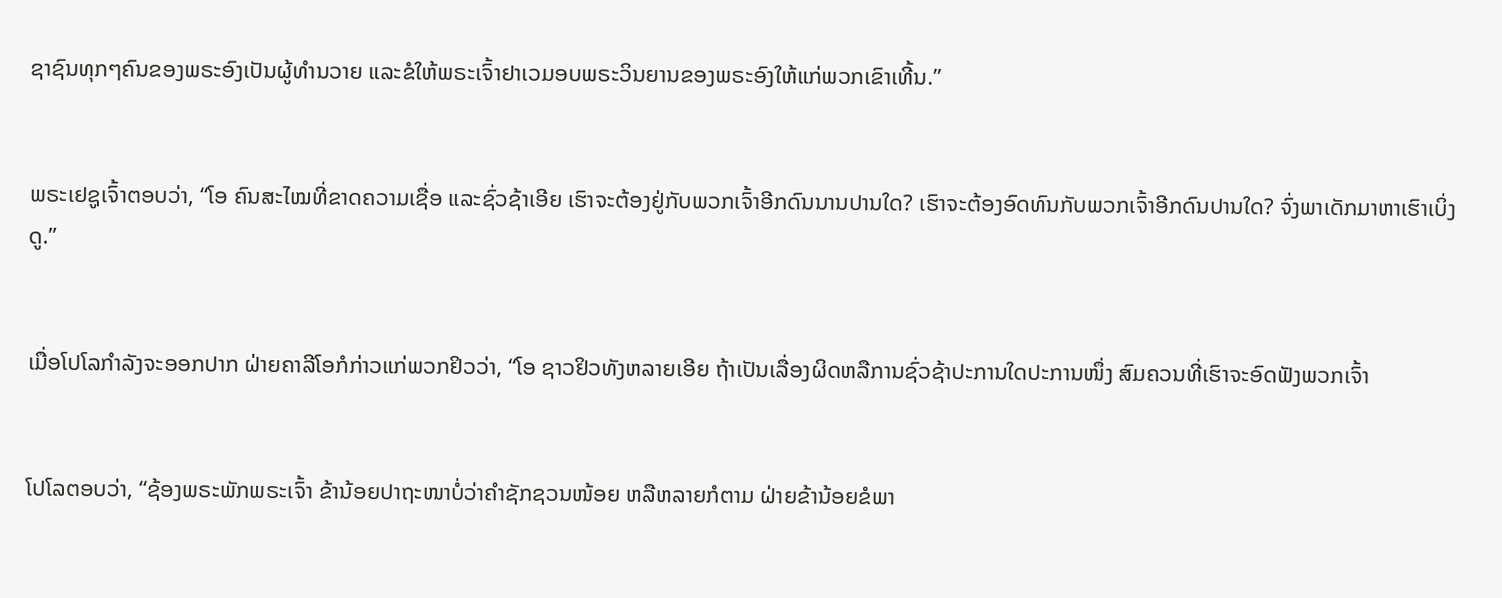ຊາຊົນທຸກໆຄົນຂອງພຣະອົງເປັນຜູ້ທຳນວາຍ ແລະຂໍໃຫ້ພຣະເຈົ້າຢາເວມອບພຣະວິນຍານຂອງພຣະອົງໃຫ້ແກ່ພວກເຂົາເທີ້ນ.”


ພຣະເຢຊູເຈົ້າຕອບວ່າ, “ໂອ ຄົນສະໄໝທີ່ຂາດຄວາມເຊື່ອ ແລະຊົ່ວຊ້າເອີຍ ເຮົາຈະຕ້ອງຢູ່ກັບພວກເຈົ້າອີກດົນນານປານໃດ? ເຮົາຈະຕ້ອງອົດທົນກັບພວກເຈົ້າອີກດົນປານໃດ? ຈົ່ງພາເດັກມາຫາເຮົາເບິ່ງດູ.”


ເມື່ອໂປໂລກຳລັງຈະອອກປາກ ຝ່າຍຄາລີໂອກໍກ່າວແກ່ພວກຢິວວ່າ, “ໂອ ຊາວຢິວທັງຫລາຍເອີຍ ຖ້າເປັນເລື່ອງຜິດຫລືການຊົ່ວຊ້າປະການໃດປະການໜຶ່ງ ສົມຄວນທີ່ເຮົາຈະອົດຟັງພວກເຈົ້າ


ໂປໂລຕອບວ່າ, “ຊ້ອງພຣະພັກພຣະເຈົ້າ ຂ້ານ້ອຍປາຖະໜາບໍ່ວ່າຄຳຊັກຊວນໜ້ອຍ ຫລືຫລາຍກໍຕາມ ຝ່າຍຂ້ານ້ອຍຂໍພາ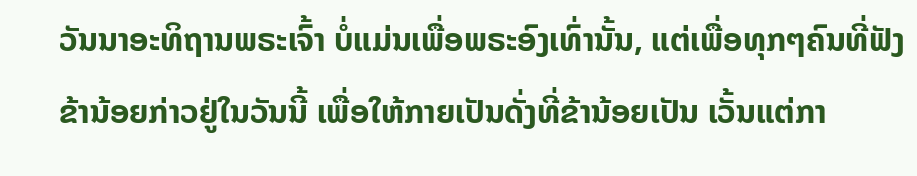ວັນນາອະທິຖານພຣະເຈົ້າ ບໍ່ແມ່ນເພື່ອພຣະອົງເທົ່ານັ້ນ, ແຕ່ເພື່ອທຸກໆຄົນທີ່ຟັງຂ້ານ້ອຍກ່າວຢູ່ໃນວັນນີ້ ເພື່ອໃຫ້ກາຍເປັນດັ່ງທີ່ຂ້ານ້ອຍເປັນ ເວັ້ນແຕ່ກາ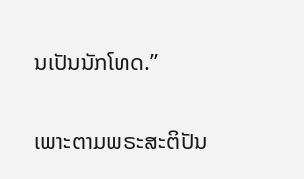ນເປັນນັກໂທດ.”


ເພາະຕາມພຣະສະຕິປັນ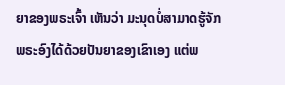ຍາຂອງພຣະເຈົ້າ ເຫັນວ່າ ມະນຸດບໍ່ສາມາດຮູ້ຈັກພຣະອົງໄດ້ດ້ວຍປັນຍາຂອງເຂົາເອງ ແຕ່ພ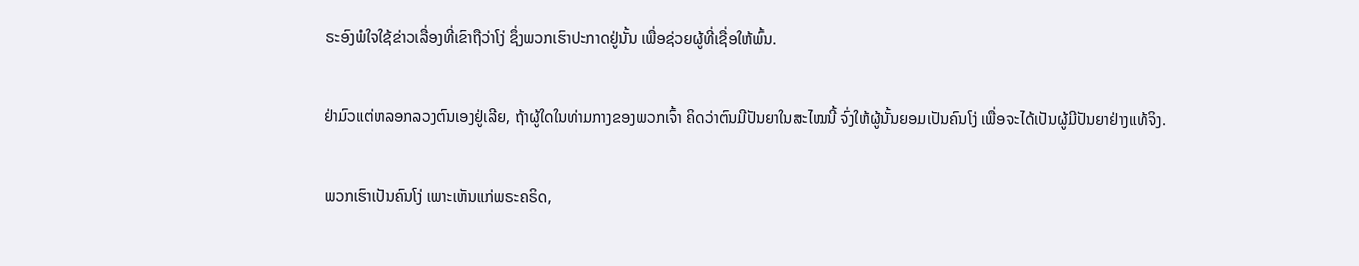ຣະອົງພໍໃຈໃຊ້ຂ່າວເລື່ອງທີ່ເຂົາຖືວ່າໂງ່ ຊຶ່ງພວກເຮົາປະກາດຢູ່ນັ້ນ ເພື່ອຊ່ວຍຜູ້ທີ່ເຊື່ອໃຫ້ພົ້ນ.


ຢ່າມົວແຕ່ຫລອກລວງຕົນເອງຢູ່ເລີຍ, ຖ້າຜູ້ໃດໃນທ່າມກາງຂອງພວກເຈົ້າ ຄິດວ່າຕົນມີປັນຍາໃນສະໄໝນີ້ ຈົ່ງໃຫ້ຜູ້ນັ້ນຍອມເປັນຄົນໂງ່ ເພື່ອຈະໄດ້ເປັນຜູ້ມີປັນຍາຢ່າງແທ້ຈິງ.


ພວກເຮົາເປັນຄົນໂງ່ ເພາະເຫັນແກ່ພຣະຄຣິດ,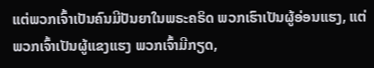ແຕ່ພວກເຈົ້າເປັນຄົນມີປັນຍາໃນພຣະຄຣິດ ພວກເຮົາເປັນຜູ້ອ່ອນແຮງ, ແຕ່ພວກເຈົ້າເປັນຜູ້ແຂງແຮງ ພວກເຈົ້າມີກຽດ,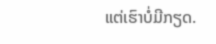ແຕ່ເຮົາບໍ່ມີກຽດ.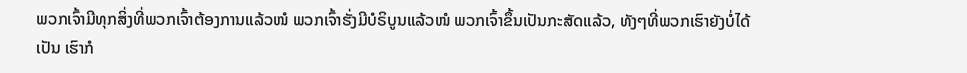ພວກເຈົ້າມີທຸກສິ່ງທີ່ພວກເຈົ້າຕ້ອງການແລ້ວໜໍ ພວກເຈົ້າຮັ່ງມີບໍຣິບູນແລ້ວໜໍ ພວກເຈົ້າຂຶ້ນເປັນກະສັດແລ້ວ, ທັງໆທີ່ພວກເຮົາຍັງບໍ່ໄດ້ເປັນ ເຮົາກໍ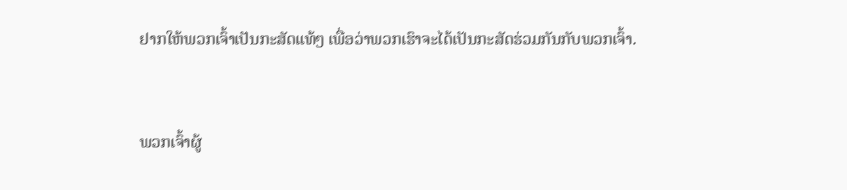ຢາກໃຫ້ພວກເຈົ້າເປັນກະສັດແທ້ໆ ເພື່ອວ່າພວກເຮົາຈະໄດ້ເປັນກະສັດຮ່ວມກັນກັບພວກເຈົ້າ.


ພວກເຈົ້າຜູ້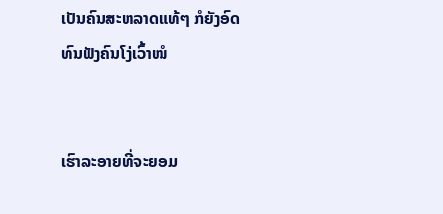ເປັນຄົນສະຫລາດແທ້ໆ ກໍຍັງອົດທົນຟັງຄົນໂງ່ເວົ້າໜໍ


ເຮົາລະອາຍທີ່ຈະຍອມ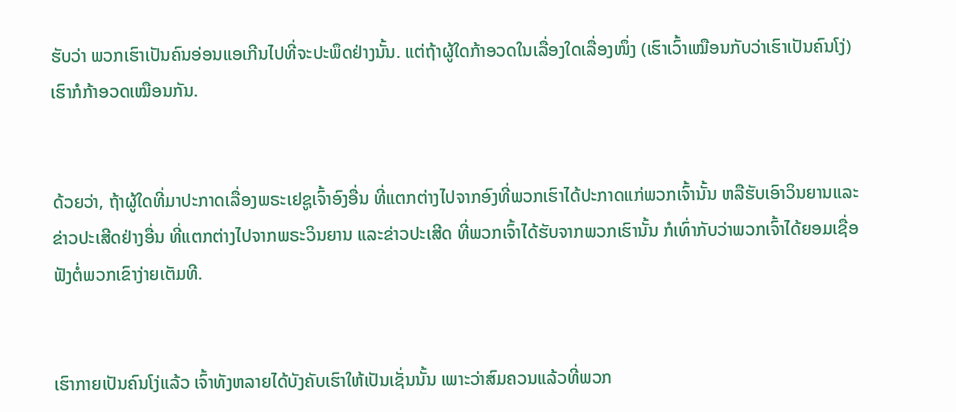ຮັບວ່າ ພວກເຮົາເປັນຄົນອ່ອນແອເກີນໄປທີ່ຈະປະພຶດຢ່າງນັ້ນ. ແຕ່ຖ້າຜູ້ໃດກ້າອວດໃນເລື່ອງໃດເລື່ອງໜຶ່ງ (ເຮົາເວົ້າເໝືອນກັບວ່າເຮົາເປັນຄົນໂງ່) ເຮົາກໍກ້າອວດເໝືອນກັນ.


ດ້ວຍວ່າ, ຖ້າຜູ້ໃດທີ່ມາປະກາດເລື່ອງພຣະເຢຊູເຈົ້າອົງອື່ນ ທີ່ແຕກຕ່າງໄປຈາກອົງທີ່ພວກເຮົາໄດ້ປະກາດແກ່ພວກເຈົ້ານັ້ນ ຫລືຮັບເອົາວິນຍານແລະຂ່າວປະເສີດຢ່າງອື່ນ ທີ່ແຕກຕ່າງໄປຈາກພຣະວິນຍານ ແລະຂ່າວປະເສີດ ທີ່ພວກເຈົ້າໄດ້ຮັບຈາກພວກເຮົານັ້ນ ກໍເທົ່າກັບວ່າພວກເຈົ້າໄດ້ຍອມເຊື່ອຟັງຕໍ່ພວກເຂົາງ່າຍເຕັມທີ.


ເຮົາກາຍເປັນຄົນໂງ່ແລ້ວ ເຈົ້າທັງຫລາຍໄດ້ບັງຄັບເຮົາໃຫ້ເປັນເຊັ່ນນັ້ນ ເພາະວ່າສົມຄວນແລ້ວທີ່ພວກ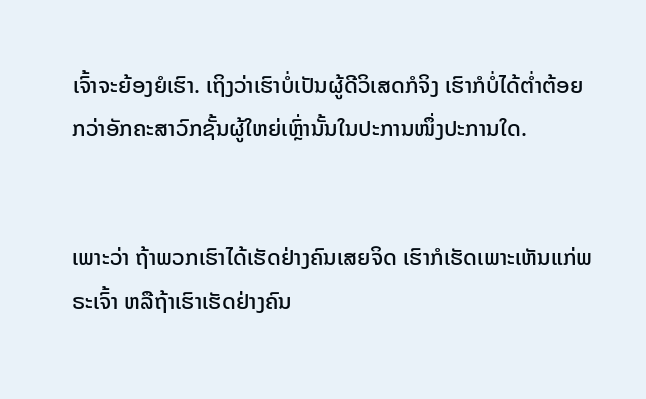ເຈົ້າຈະຍ້ອງຍໍເຮົາ. ເຖິງວ່າເຮົາບໍ່ເປັນຜູ້ດີວິເສດກໍຈິງ ເຮົາກໍບໍ່ໄດ້ຕໍ່າຕ້ອຍກວ່າອັກຄະສາວົກຊັ້ນຜູ້ໃຫຍ່ເຫຼົ່ານັ້ນໃນປະການໜຶ່ງປະການໃດ.


ເພາະວ່າ ຖ້າພວກເຮົາໄດ້ເຮັດຢ່າງຄົນເສຍຈິດ ເຮົາກໍເຮັດເພາະເຫັນແກ່ພຣະເຈົ້າ ຫລືຖ້າເຮົາເຮັດຢ່າງຄົນ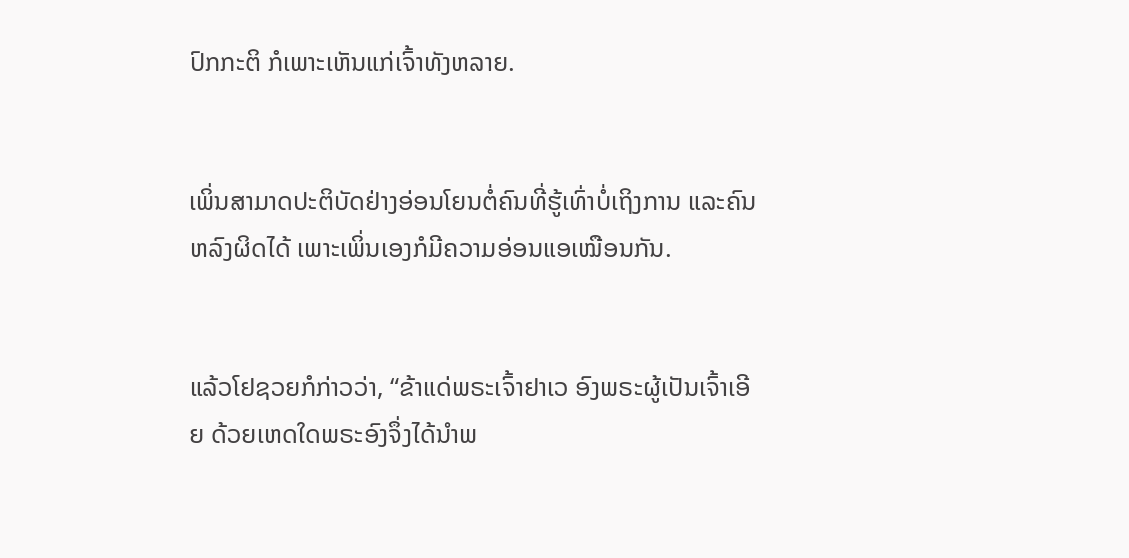ປົກກະຕິ ກໍເພາະເຫັນແກ່ເຈົ້າທັງຫລາຍ.


ເພິ່ນສາມາດປະຕິບັດຢ່າງອ່ອນໂຍນຕໍ່ຄົນທີ່ຮູ້ເທົ່າບໍ່ເຖິງການ ແລະຄົນຫລົງຜິດໄດ້ ເພາະເພິ່ນເອງກໍມີຄວາມອ່ອນແອເໝືອນກັນ.


ແລ້ວໂຢຊວຍກໍກ່າວວ່າ, “ຂ້າແດ່ພຣະເຈົ້າຢາເວ ອົງພຣະຜູ້ເປັນເຈົ້າເອີຍ ດ້ວຍເຫດໃດພຣະອົງຈຶ່ງໄດ້ນຳພ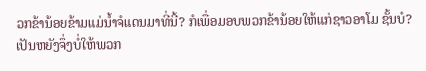ວກຂ້ານ້ອຍຂ້າມແມ່ນໍ້າຈໍແດນມາທີ່ນີ້? ກໍເພື່ອມອບພວກຂ້ານ້ອຍໃຫ້ແກ່ຊາວອາໂມ ຊັ້ນບໍ? ເປັນຫຍັງຈຶ່ງບໍ່ໃຫ້ພວກ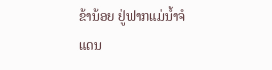ຂ້ານ້ອຍ ຢູ່ຟາກແມ່ນໍ້າຈໍແດນ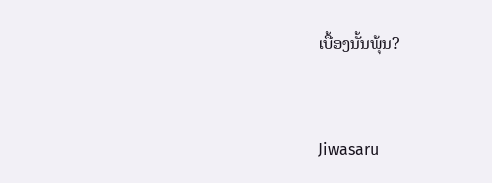ເບື້ອງນັ້ນພຸ້ນ?


Jiwasaru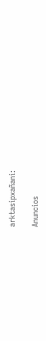arktasipxañani:

Anuncios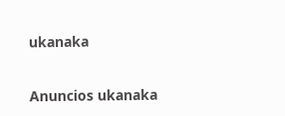ukanaka


Anuncios ukanaka